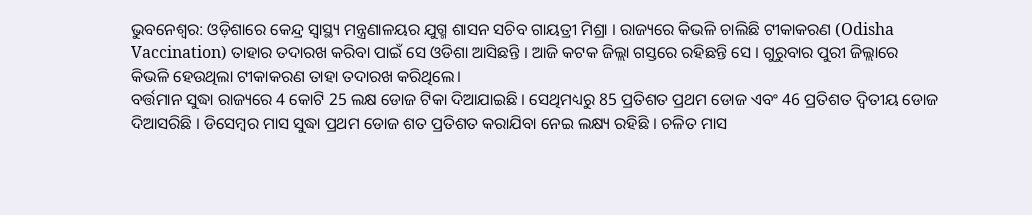ଭୁବନେଶ୍ବର: ଓଡ଼ିଶାରେ କେନ୍ଦ୍ର ସ୍ୱାସ୍ଥ୍ୟ ମନ୍ତ୍ରଣାଳୟର ଯୁଗ୍ମ ଶାସନ ସଚିବ ଗାୟତ୍ରୀ ମିଶ୍ରା । ରାଜ୍ୟରେ କିଭଳି ଚାଲିଛି ଟୀକାକରଣ (Odisha Vaccination) ତାହାର ତଦାରଖ କରିବା ପାଇଁ ସେ ଓଡିଶା ଆସିଛନ୍ତି । ଆଜି କଟକ ଜିଲ୍ଲା ଗସ୍ତରେ ରହିଛନ୍ତି ସେ । ଗୁରୁବାର ପୁରୀ ଜିଲ୍ଲାରେ କିଭଳି ହେଉଥିଲା ଟୀକାକରଣ ତାହା ତଦାରଖ କରିଥିଲେ।
ବର୍ତ୍ତମାନ ସୁଦ୍ଧା ରାଜ୍ୟରେ 4 କୋଟି 25 ଲକ୍ଷ ଡୋଜ ଟିକା ଦିଆଯାଇଛି । ସେଥିମଧ୍ୟରୁ 85 ପ୍ରତିଶତ ପ୍ରଥମ ଡୋଜ ଏବଂ 46 ପ୍ରତିଶତ ଦ୍ୱିତୀୟ ଡୋଜ ଦିଆସରିଛି । ଡିସେମ୍ବର ମାସ ସୁଦ୍ଧା ପ୍ରଥମ ଡୋଜ ଶତ ପ୍ରତିଶତ କରାଯିବା ନେଇ ଲକ୍ଷ୍ୟ ରହିଛି । ଚଳିତ ମାସ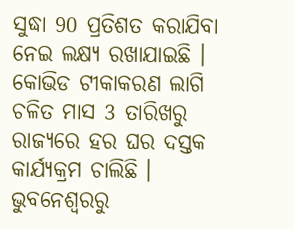ସୁଦ୍ଧା 90 ପ୍ରତିଶତ କରାଯିବା ନେଇ ଲକ୍ଷ୍ୟ ରଖାଯାଇଛି । କୋଭିଡ ଟୀକାକରଣ ଲାଗି ଚଳିତ ମାସ 3 ତାରିଖରୁ ରାଜ୍ୟରେ ହର ଘର ଦସ୍ତକ କାର୍ଯ୍ୟକ୍ରମ ଚାଲିଛି ।
ଭୁବନେଶ୍ବରରୁ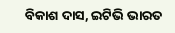ବିକାଶ ଦାସ, ଇଟିଭି ଭାରତ